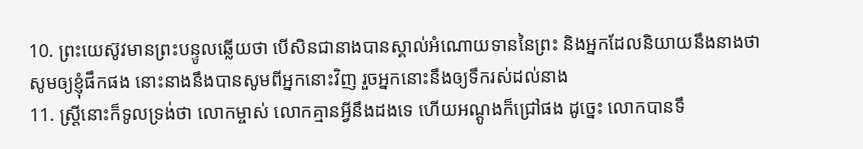10. ព្រះយេស៊ូវមានព្រះបន្ទូលឆ្លើយថា បើសិនជានាងបានស្គាល់អំណោយទាននៃព្រះ និងអ្នកដែលនិយាយនឹងនាងថា សូមឲ្យខ្ញុំផឹកផង នោះនាងនឹងបានសូមពីអ្នកនោះវិញ រួចអ្នកនោះនឹងឲ្យទឹករស់ដល់នាង
11. ស្ត្រីនោះក៏ទូលទ្រង់ថា លោកម្ចាស់ លោកគ្មានអ្វីនឹងដងទេ ហើយអណ្តូងក៏ជ្រៅផង ដូច្នេះ លោកបានទឹ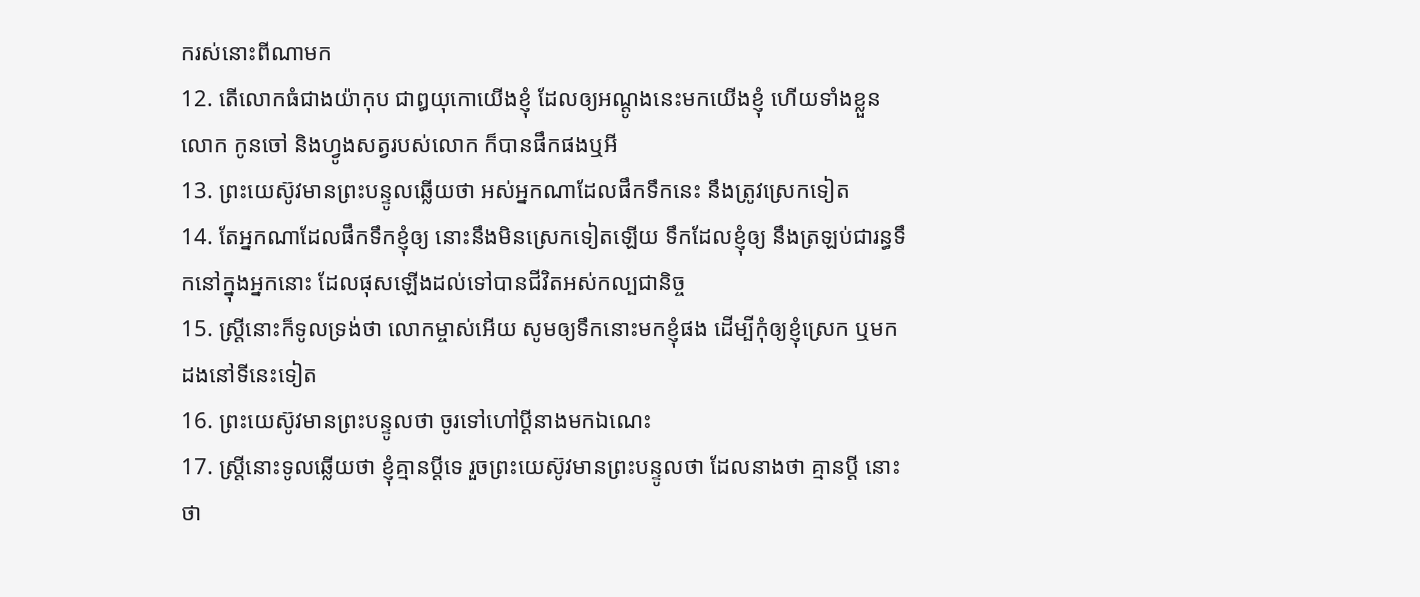ករស់នោះពីណាមក
12. តើលោកធំជាងយ៉ាកុប ជាឰយុកោយើងខ្ញុំ ដែលឲ្យអណ្តូងនេះមកយើងខ្ញុំ ហើយទាំងខ្លួនលោក កូនចៅ និងហ្វូងសត្វរបស់លោក ក៏បានផឹកផងឬអី
13. ព្រះយេស៊ូវមានព្រះបន្ទូលឆ្លើយថា អស់អ្នកណាដែលផឹកទឹកនេះ នឹងត្រូវស្រេកទៀត
14. តែអ្នកណាដែលផឹកទឹកខ្ញុំឲ្យ នោះនឹងមិនស្រេកទៀតឡើយ ទឹកដែលខ្ញុំឲ្យ នឹងត្រឡប់ជារន្ធទឹកនៅក្នុងអ្នកនោះ ដែលផុសឡើងដល់ទៅបានជីវិតអស់កល្បជានិច្ច
15. ស្ត្រីនោះក៏ទូលទ្រង់ថា លោកម្ចាស់អើយ សូមឲ្យទឹកនោះមកខ្ញុំផង ដើម្បីកុំឲ្យខ្ញុំស្រេក ឬមកដងនៅទីនេះទៀត
16. ព្រះយេស៊ូវមានព្រះបន្ទូលថា ចូរទៅហៅប្ដីនាងមកឯណេះ
17. ស្ត្រីនោះទូលឆ្លើយថា ខ្ញុំគ្មានប្ដីទេ រួចព្រះយេស៊ូវមានព្រះបន្ទូលថា ដែលនាងថា គ្មានប្ដី នោះថា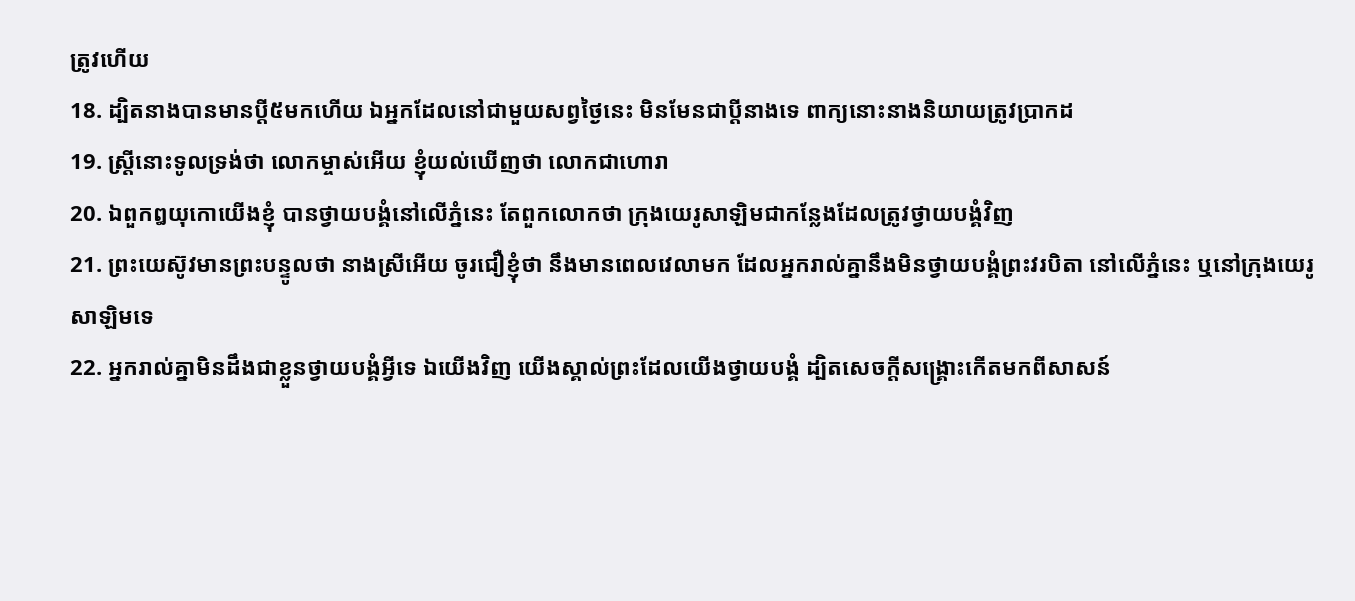ត្រូវហើយ
18. ដ្បិតនាងបានមានប្ដី៥មកហើយ ឯអ្នកដែលនៅជាមួយសព្វថ្ងៃនេះ មិនមែនជាប្ដីនាងទេ ពាក្យនោះនាងនិយាយត្រូវប្រាកដ
19. ស្ត្រីនោះទូលទ្រង់ថា លោកម្ចាស់អើយ ខ្ញុំយល់ឃើញថា លោកជាហោរា
20. ឯពួកឰយុកោយើងខ្ញុំ បានថ្វាយបង្គំនៅលើភ្នំនេះ តែពួកលោកថា ក្រុងយេរូសាឡិមជាកន្លែងដែលត្រូវថ្វាយបង្គំវិញ
21. ព្រះយេស៊ូវមានព្រះបន្ទូលថា នាងស្រីអើយ ចូរជឿខ្ញុំថា នឹងមានពេលវេលាមក ដែលអ្នករាល់គ្នានឹងមិនថ្វាយបង្គំព្រះវរបិតា នៅលើភ្នំនេះ ឬនៅក្រុងយេរូសាឡិមទេ
22. អ្នករាល់គ្នាមិនដឹងជាខ្លួនថ្វាយបង្គំអ្វីទេ ឯយើងវិញ យើងស្គាល់ព្រះដែលយើងថ្វាយបង្គំ ដ្បិតសេចក្តីសង្គ្រោះកើតមកពីសាសន៍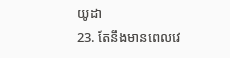យូដា
23. តែនឹងមានពេលវេ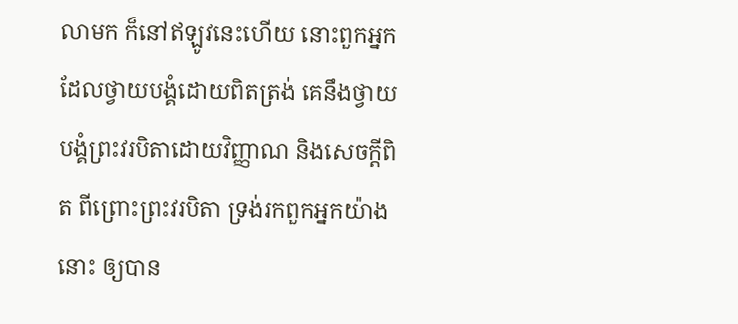លាមក ក៏នៅឥឡូវនេះហើយ នោះពួកអ្នកដែលថ្វាយបង្គំដោយពិតត្រង់ គេនឹងថ្វាយបង្គំព្រះវរបិតាដោយវិញ្ញាណ និងសេចក្តីពិត ពីព្រោះព្រះវរបិតា ទ្រង់រកពួកអ្នកយ៉ាងនោះ ឲ្យបាន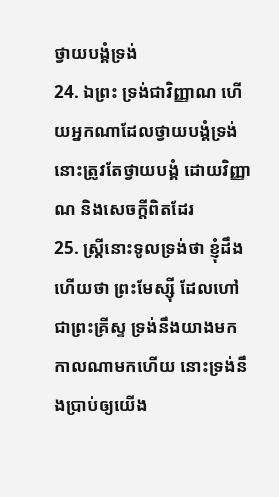ថ្វាយបង្គំទ្រង់
24. ឯព្រះ ទ្រង់ជាវិញ្ញាណ ហើយអ្នកណាដែលថ្វាយបង្គំទ្រង់ នោះត្រូវតែថ្វាយបង្គំ ដោយវិញ្ញាណ និងសេចក្តីពិតដែរ
25. ស្ត្រីនោះទូលទ្រង់ថា ខ្ញុំដឹងហើយថា ព្រះមែស្ស៊ី ដែលហៅជាព្រះគ្រីស្ទ ទ្រង់នឹងយាងមក កាលណាមកហើយ នោះទ្រង់នឹងប្រាប់ឲ្យយើង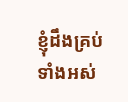ខ្ញុំដឹងគ្រប់ទាំងអស់